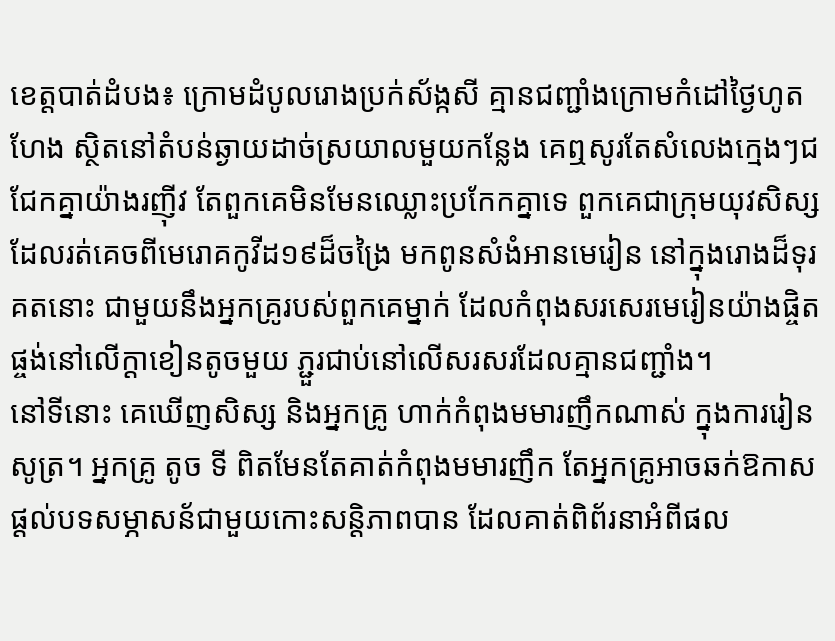ខេត្តបាត់ដំបង៖ ក្រោមដំបូលរោងប្រក់ស័ង្កសី គ្មានជញ្ជាំងក្រោមកំដៅថ្ងៃហូតហែង ស្ថិតនៅតំបន់ឆ្ងាយដាច់ស្រយាលមួយកន្លែង គេឮសូរតែសំលេងក្មេងៗជជែកគ្នាយ៉ាងរញ៉ីវ តែពួកគេមិនមែនឈ្លោះប្រកែកគ្នាទេ ពួកគេជាក្រុមយុវសិស្ស ដែលរត់គេចពីមេរោគកូវីដ១៩ដ៏ចង្រៃ មកពូនសំងំអានមេរៀន នៅក្នុងរោងដ៏ទុរគតនោះ ជាមួយនឹងអ្នកគ្រូរបស់ពួកគេម្នាក់ ដែលកំពុងសរសេរមេរៀនយ៉ាងផ្ចិតផ្ចង់នៅលើក្ដាខៀនតូចមួយ ភ្ជួរជាប់នៅលើសរសរដែលគ្មានជញ្ជាំង។
នៅទីនោះ គេឃើញសិស្ស និងអ្នកគ្រូ ហាក់កំពុងមមារញឹកណាស់ ក្នុងការរៀនសូត្រ។ អ្នកគ្រូ តូច ទី ពិតមែនតែគាត់កំពុងមមារញឹក តែអ្នកគ្រូអាចឆក់ឱកាសផ្ដល់បទសម្ភាសន័ជាមួយកោះសន្តិភាពបាន ដែលគាត់ពិព័រនាអំពីផល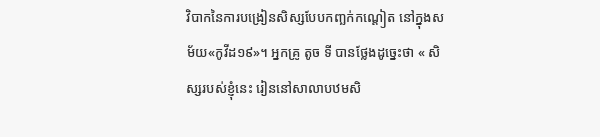វិបាកនៃការបង្រៀនសិស្សបែបកញ្ឆក់កណ្ដៀត នៅក្នុងសម័យ«កូវីដ១៩»។ អ្នកគ្រូ តូច ទី បានថ្លែងដូច្នេះថា « សិស្សរបស់ខ្ញុំនេះ រៀននៅសាលាបឋមសិ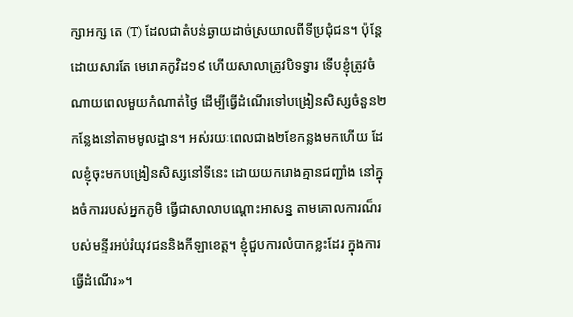ក្សាអក្ស តេ (T) ដែលជាតំបន់ឆ្ងាយដាច់ស្រយាលពីទីប្រជុំជន។ ប៉ុន្តែដោយសារតែ មេរោគកូវិដ១៩ ហើយសាលាត្រូវបិទទ្វារ ទើបខ្ញុំត្រូវចំណាយពេលមួយកំណាត់ថ្ងៃ ដើម្បីធ្វើដំណើរទៅបង្រៀនសិស្សចំនួន២កន្លែងនៅតាមមូលដ្ឋាន។ អស់រយៈពេលជាង២ខែកន្លងមកហើយ ដែលខ្ញុំចុះមកបង្រៀនសិស្សនៅទីនេះ ដោយយករោងគ្មានជញ្ជាំង នៅក្នុងចំការរបស់អ្នកភូមិ ធ្វើជាសាលាបណ្ដោះអាសន្ន តាមគោលការណ៏របស់មន្ទីរអប់រំយុវជននិងកីឡាខេត្ត។ ខ្ញុំជួបការលំបាកខ្លះដែរ ក្នុងការធ្វើដំណើរ»។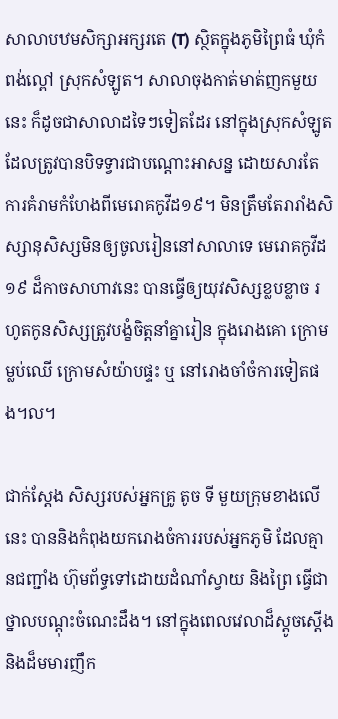សាលាបឋមសិក្សាអក្សរតេ (T) ស្ថិតក្នុងភូមិព្រៃធំ ឃុំកំពង់ល្ពៅ ស្រុកសំឡូត។ សាលាចុងកាត់មាត់ញកមួយនេះ ក៏ដូចជាសាលាដទៃៗទៀតដែរ នៅក្នុងស្រុកសំឡូត ដែលត្រូវបានបិទទ្វារជាបណ្ដោះអាសន្ន ដោយសារតែការគំរាមកំហែងពីមេរោគកូវីដ១៩។ មិនត្រឹមតែរារាំងសិស្សានុសិស្សមិនឲ្យចូលរៀននៅសាលាទេ មេរោគកូវីដ១៩ ដ៏កាចសាហាវនេះ បានធ្វើឲ្យយុវសិស្សខ្លបខ្លាច រហូតកូនសិស្សត្រូវបង្ខំចិត្តនាំគ្នារៀន ក្នុងរោងគោ ក្រោមម្លប់ឈើ ក្រោមសំយ៉ាបផ្ទះ ឬ នៅរោងចាំចំការទៀតផង។ល។

ជាក់ស្ដែង សិស្សរបស់អ្នកគ្រូ តូច ទី មួយក្រុមខាងលើនេះ បាននិងកំពុងយករោងចំការរបស់អ្នកភូមិ ដែលគ្មានជញ្ជាំង ហ៊ុមព័ទ្ធទៅដោយដំណាំស្វាយ និងព្រៃ ធ្វើជាថ្នាលបណ្ដុះចំណេះដឹង។ នៅក្នុងពេលវេលាដ៏ស្ដូចស្ដើង និងដ៏មមារញឹក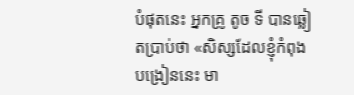បំផុតនេះ អ្នកគ្រូ តូច ទី បានឆ្លៀតប្រាប់ថា «សិស្សដែលខ្ញុំកំពុងបង្រៀននេះ មា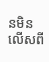នមិនលើសពី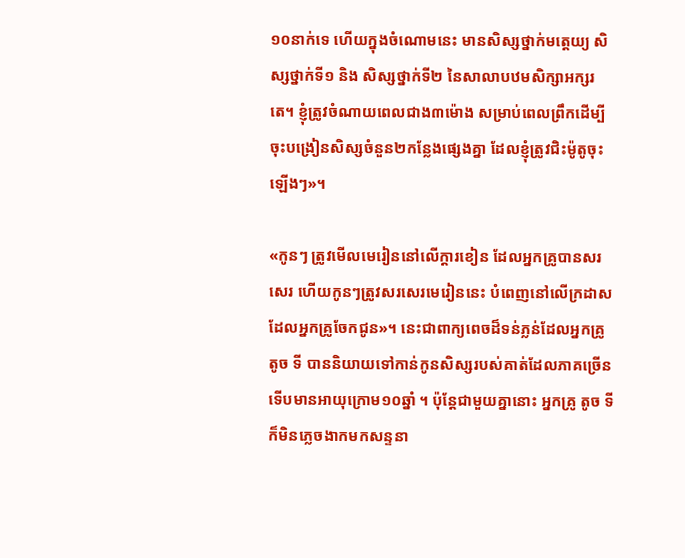១០នាក់ទេ ហើយក្នុងចំណោមនេះ មានសិស្សថ្នាក់មត្តេយ្យ សិស្សថ្នាក់ទី១ និង សិស្សថ្នាក់ទី២ នៃសាលាបឋមសិក្សាអក្សរ តេ។ ខ្ញុំត្រូវចំណាយពេលជាង៣ម៉ោង សម្រាប់ពេលព្រឹកដើម្បីចុះបង្រៀនសិស្សចំនួន២កន្លែងផ្សេងគ្នា ដែលខ្ញុំត្រូវជិះម៉ូតូចុះឡើងៗ»។

«កូនៗ ត្រូវមើលមេរៀននៅលើក្ដារខៀន ដែលអ្នកគ្រូបានសរសេរ ហើយកូនៗត្រូវសរសេរមេរៀននេះ បំពេញនៅលើក្រដាសដែលអ្នកគ្រូចែកជូន»។ នេះជាពាក្យពេចដ៏ទន់ភ្លន់ដែលអ្នកគ្រូ តូច ទី បាននិយាយទៅកាន់កូនសិស្សរបស់គាត់ដែលភាគច្រើន ទើបមានអាយុក្រោម១០ឆ្នាំ ។ ប៉ុន្តែជាមួយគ្នានោះ អ្នកគ្រូ តូច ទី ក៏មិនភ្លេចងាកមកសន្ទនា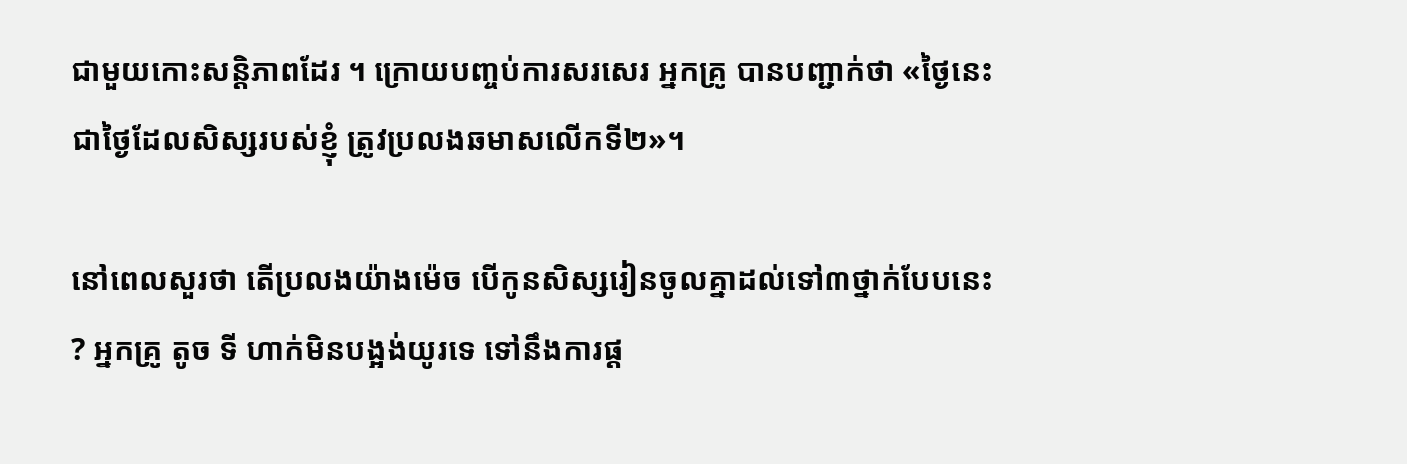ជាមួយកោះសន្តិភាពដែរ ។ ក្រោយបញ្ចប់ការសរសេរ អ្នកគ្រូ បានបញ្ជាក់ថា «ថ្ងៃនេះ ជាថ្ងៃដែលសិស្សរបស់ខ្ញុំ ត្រូវប្រលងឆមាសលើកទី២»។

នៅពេលសួរថា តើប្រលងយ៉ាងម៉េច បើកូនសិស្សរៀនចូលគ្នាដល់ទៅ៣ថ្នាក់បែបនេះ ? អ្នកគ្រូ តូច ទី ហាក់មិនបង្អង់យូរទេ ទៅនឹងការផ្ដ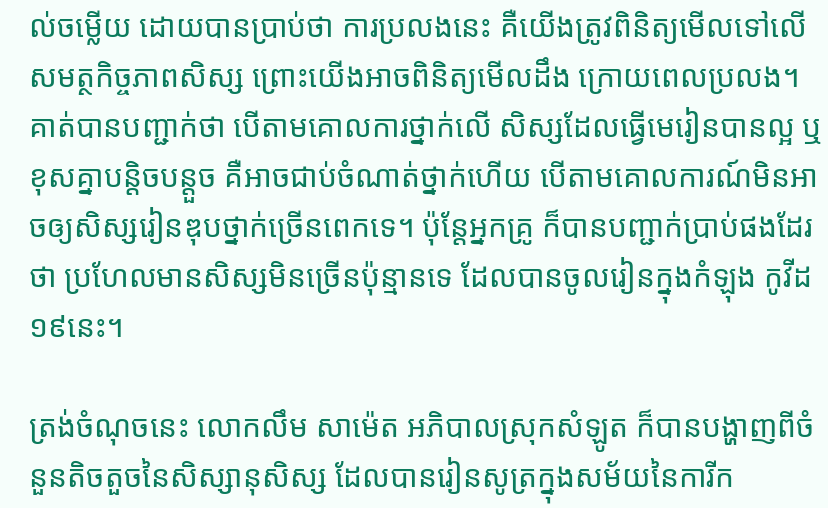ល់ចម្លើយ ដោយបានប្រាប់ថា ការប្រលងនេះ គឺយើងត្រូវពិនិត្យមើលទៅលើសមត្ថកិច្ចភាពសិស្ស ព្រោះយើងអាចពិនិត្យមើលដឹង ក្រោយពេលប្រលង។ គាត់បានបញ្ជាក់ថា បើតាមគោលការថ្នាក់លើ សិស្សដែលធ្វើមេរៀនបានល្អ ឬ ខុសគ្នាបន្តិចបន្តួច គឺអាចជាប់ចំណាត់ថ្នាក់ហើយ បើតាមគោលការណ៍មិនអាចឲ្យសិស្សរៀនឌុបថ្នាក់ច្រើនពេកទេ។ ប៉ុន្តែអ្នកគ្រូ ក៏បានបញ្ជាក់ប្រាប់ផងដែរថា ប្រហែលមានសិស្សមិនច្រើនប៉ុន្មានទេ ដែលបានចូលរៀនក្នុងកំឡុង កូវីដ១៩នេះ។

ត្រង់ចំណុចនេះ លោកលឹម សាម៉េត អភិបាលស្រុកសំឡូត ក៏បានបង្ហាញពីចំនួនតិចតួចនៃសិស្សានុសិស្ស ដែលបានរៀនសូត្រក្នុងសម័យនៃការីក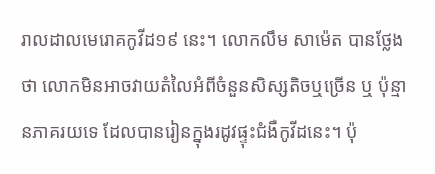រាលដាលមេរោគកូវីដ១៩ នេះ។ លោកលឹម សាម៉េត បានថ្លែងថា លោកមិនអាចវាយតំលៃអំពីចំនួនសិស្សតិចឬច្រើន ឬ ប៉ុន្មានភាគរយទេ ដែលបានរៀនក្នុងរដូវផ្ទុះជំងឺកូវីដនេះ។ ប៉ុ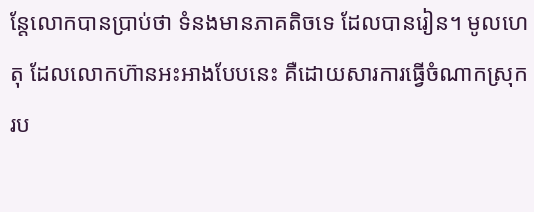ន្តែលោកបានប្រាប់ថា ទំនងមានភាគតិចទេ ដែលបានរៀន។ មូលហេតុ ដែលលោកហ៊ានអះអាងបែបនេះ គឺដោយសារការធ្វើចំណាកស្រុក រប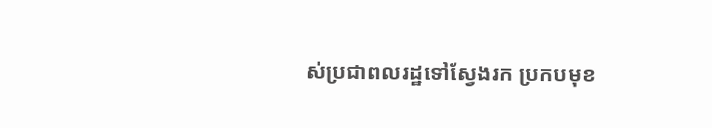ស់ប្រជាពលរដ្ឋទៅស្វែងរក ប្រកបមុខ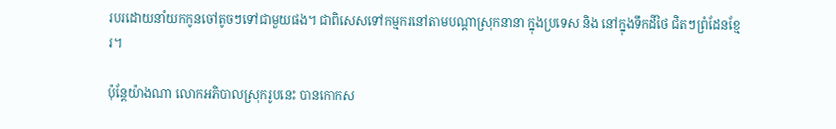របរដោយនាំយកកូនចៅតូចៗទៅជាមួយផង។ ជាពិសេសទៅកម្មករនៅតាមបណ្ដាស្រុកនានា ក្នុងប្រទេស និង នៅក្នុងទឹកដីថៃ ជិតៗព្រំដែនខ្មែរ។

ប៉ុន្តែយ៉ាងណា លោកអភិបាលស្រុករូបនេះ បានកោកស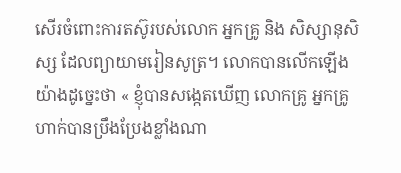សើរចំពោះការតស៊ូរបស់លោក អ្នកគ្រូ និង សិស្សានុសិស្ស ដែលព្យាយាមរៀនសូត្រ។ លោកបានលើកឡើងយ៉ាងដូច្នេះថា « ខ្ញុំបានសង្កេតឃើញ លោកគ្រូ អ្នកគ្រូ ហាក់បានប្រឹងប្រែងខ្លាំងណា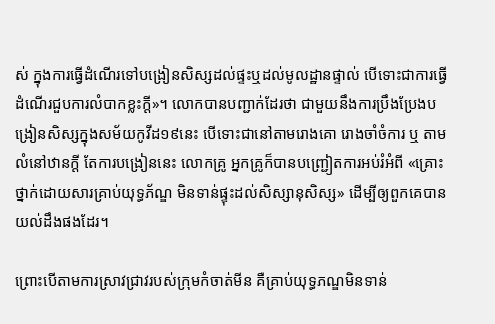ស់ ក្នុងការធ្វើដំណើរទៅបង្រៀនសិស្សដល់ផ្ទះឬដល់មូលដ្ឋានផ្ទាល់ បើទោះជាការធ្វើដំណើរជួបការលំបាកខ្លះក្ដី»។ លោកបានបញ្ជាក់ដែរថា ជាមួយនឹងការប្រឹងប្រែងបង្រៀនសិស្សក្នុងសម័យកូវីដ១៩នេះ បើទោះជានៅតាមរោងគោ រោងចាំចំការ ឬ តាមលំនៅឋានក្ដី តែការបង្រៀននេះ លោកគ្រូ អ្នកគ្រូក៏បានបញ្ជ្រៀតការអប់រំអំពី «គ្រោះថ្នាក់ដោយសារគ្រាប់យុទ្ធភ័ណ្ឌ មិនទាន់ផ្ទុះដល់សិស្សានុសិស្ស» ដើម្បីឲ្យពួកគេបានយល់ដឹងផងដែរ។

ព្រោះបើតាមការស្រាវជ្រាវរបស់ក្រុមកំចាត់មីន គឺគ្រាប់យុទ្ធភណ្ឌមិនទាន់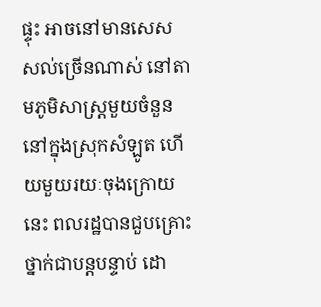ផ្ទុះ អាចនៅមានសេសសល់ច្រើនណាស់ នៅតាមភូមិសាស្ត្រមួយចំនួន នៅក្នុងស្រុកសំឡូត ហើយមួយរយៈចុងក្រោយនេះ ពលរដ្ឋបានជួបគ្រោះថ្នាក់ជាបន្តបន្ទាប់ ដោ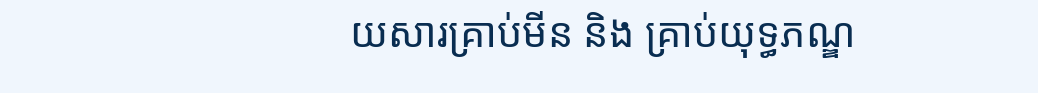យសារគ្រាប់មីន និង គ្រាប់យុទ្ធភណ្ឌ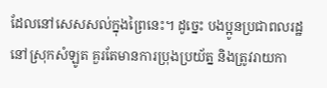ដែលនៅសេសសល់ក្នុងព្រៃនេះ។ ដូច្នេះ បងប្អូនប្រជាពលរដ្ឋនៅស្រុកសំឡូត គួរតែមានការប្រុងប្រយ័ត្ន និងត្រូវរាយកា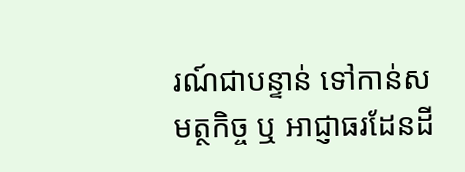រណ៍ជាបន្ទាន់ ទៅកាន់សមត្ថកិច្ច ឬ អាជ្ញាធរដែនដី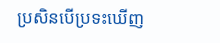ប្រសិនបើប្រទះឃើញ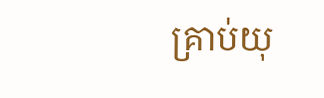គ្រាប់យុ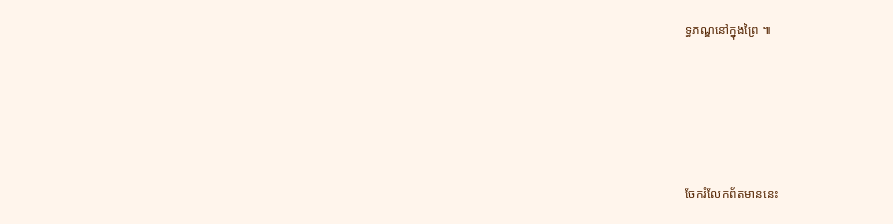ទ្ធភណ្ឌនៅក្នុងព្រៃ ៕





ចែករំលែកព័តមាននេះ